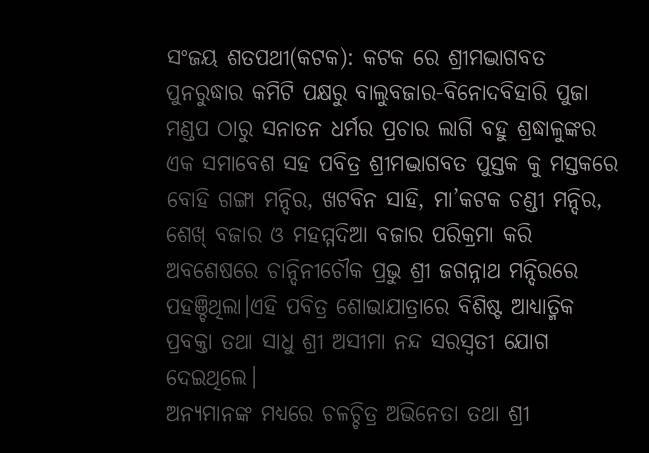ସଂଜୟ ଶତପଥୀ(କଟକ): କଟକ ରେ ଶ୍ରୀମଦ୍ଭାଗବତ ପୁନରୁଦ୍ଧାର କମିଟି ପକ୍ଷରୁ ବାଲୁବଜାର-ବିନୋଦବିହାରି ପୁଜା ମଣ୍ଡପ ଠାରୁ ସନାତନ ଧର୍ମର ପ୍ରଚାର ଲାଗି ବହୁ ଶ୍ରଦ୍ଧାଳୁଙ୍କର ଏକ ସମାବେଶ ସହ ପବିତ୍ର ଶ୍ରୀମଦ୍ଭାଗବତ ପୁସ୍ତକ କୁ ମସ୍ତକରେ ବୋହି ଗଙ୍ଗା ମନ୍ଦିର, ଖଟବିନ ସାହି, ମା’କଟକ ଚଣ୍ଡୀ ମନ୍ଦିର, ଶେଖ୍ ବଜାର ଓ ମହମ୍ମଦିଆ ବଜାର ପରିକ୍ରମା କରି ଅବଶେଷରେ ଚାନ୍ଦିନୀଚୌକ ପ୍ରଭୁ ଶ୍ରୀ ଜଗନ୍ନାଥ ମନ୍ଦିରରେ ପହଞ୍ଚିଥିଲା।ଏହି ପବିତ୍ର ଶୋଭାଯାତ୍ରାରେ ବିଶିଷ୍ଟ ଆଧ୍ୟାତ୍ମିକ ପ୍ରବକ୍ତା ତଥା ସାଧୁ ଶ୍ରୀ ଅସୀମା ନନ୍ଦ ସରସ୍ଵତୀ ଯୋଗ ଦେଇଥିଲେ।
ଅନ୍ୟମାନଙ୍କ ମଧ୍ୟରେ ଚଳଚ୍ଚିତ୍ର ଅଭିନେତା ତଥା ଶ୍ରୀ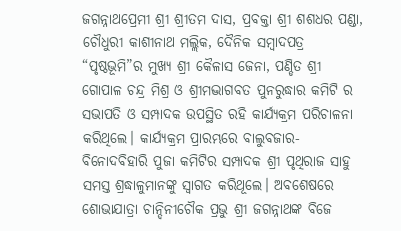ଜଗନ୍ନାଥପ୍ରେମୀ ଶ୍ରୀ ଶ୍ରୀତମ ଦାସ, ପ୍ରବକ୍ତା ଶ୍ରୀ ଶଶଧର ପଣ୍ଡା, ଚୌଧୁରୀ କାଶୀନାଥ ମଲ୍ଲିକ, ଦୈନିକ ସମ୍ବାଦପତ୍ର “ପୃଷ୍ଠଭୂମି”ର ମୁଖ୍ୟ ଶ୍ରୀ କୈଳାସ ଜେନା, ପଣ୍ଡିତ ଶ୍ରୀ ଗୋପାଳ ଚନ୍ଦ୍ର ମିଶ୍ର ଓ ଶ୍ରୀମଦ୍ଭାଗବତ ପୁନରୁଦ୍ଧାର କମିଟି ର ସଭାପତି ଓ ସମ୍ପାଦକ ଉପସ୍ଥିତ ରହି କାର୍ଯ୍ୟକ୍ରମ ପରିଚାଳନା କରିଥିଲେ। କାର୍ଯ୍ୟକ୍ରମ ପ୍ରାରମ୍ଭରେ ବାଲୁବଜାର-ବିନୋଦବିହାରି ପୁଜା କମିଟିର ସମ୍ପାଦକ ଶ୍ରୀ ପୃଥିରାଜ ସାହୁ ସମସ୍ତ ଶ୍ରଦ୍ଧାଳୁମାନଙ୍କୁ ସ୍ବାଗତ କରିଥୂଲେ। ଅବଶେଷରେ ଶୋଭାଯାତ୍ରା ଚାନ୍ଦିନୀଚୌକ ପ୍ରଭୁ ଶ୍ରୀ ଜଗନ୍ନାଥଙ୍କ ବିଜେ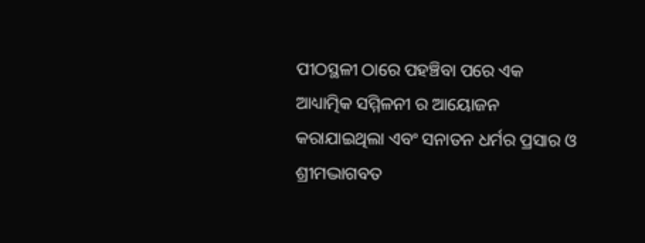ପୀଠସ୍ଥଳୀ ଠାରେ ପହଞ୍ଚିବା ପରେ ଏକ ଆଧ୍ୟାତ୍ମିକ ସମ୍ମିଳନୀ ର ଆୟୋଜନ କରାଯାଇଥିଲା ଏବଂ ସନାତନ ଧର୍ମର ପ୍ରସାର ଓ ଶ୍ରୀମଦ୍ଭାଗବତ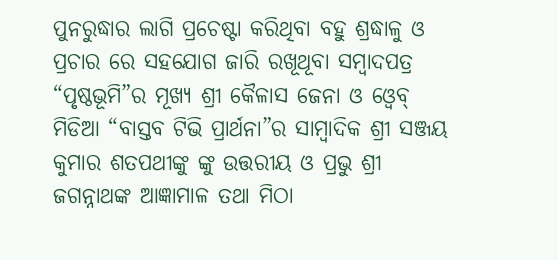ପୁନରୁଦ୍ଧାର ଲାଗି ପ୍ରଚେଷ୍ଟା କରିଥିବା ବହୁ ଶ୍ରଦ୍ଧାଳୁ ଓ ପ୍ରଚାର ରେ ସହଯୋଗ ଜାରି ରଖୂଥୂବା ସମ୍ବାଦପତ୍ର “ପୃଷ୍ଠଭୂମି”ର ମୂଖ୍ୟ ଶ୍ରୀ କୈଳାସ ଜେନା ଓ ଓ୍ବେବ୍ ମିଡିଆ “ବାସ୍ତବ ଟିଭି ପ୍ରାର୍ଥନା”ର ସାମ୍ବାଦିକ ଶ୍ରୀ ସଞ୍ଜୟ କୁମାର ଶତପଥୀଙ୍କୁ ଙ୍କୁ ଉତ୍ତରୀୟ ଓ ପ୍ରଭୁ ଶ୍ରୀ ଜଗନ୍ନାଥଙ୍କ ଆଜ୍ଞାମାଳ ତଥା ମିଠା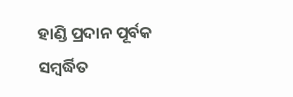ହାଣ୍ଡି ପ୍ରଦାନ ପୂର୍ବକ ସମ୍ବର୍ଦ୍ଧିତ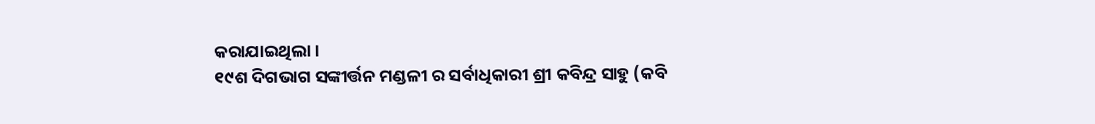କରାଯାଇଥିଲା।
୧୯ଶ ଦିଗଭାଗ ସଙ୍କୀର୍ତ୍ତନ ମଣ୍ଡଳୀ ର ସର୍ବାଧିକାରୀ ଶ୍ରୀ କବିନ୍ଦ୍ର ସାହୁ (କବି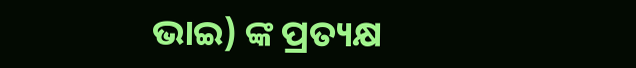ଭାଇ) ଙ୍କ ପ୍ରତ୍ୟକ୍ଷ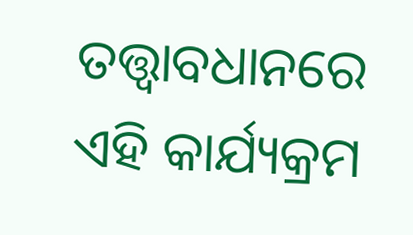ତତ୍ତ୍ଵାବଧାନରେ ଏହି କାର୍ଯ୍ୟକ୍ରମ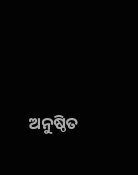ଅନୁଷ୍ଠିତ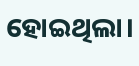ହୋଇଥିଲା।